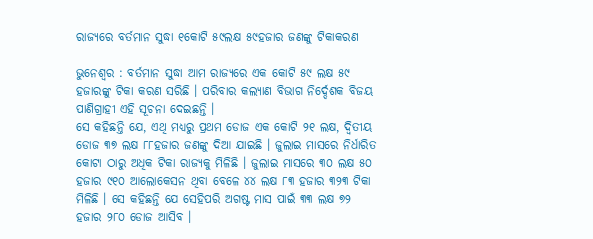ରାଜ୍ୟରେ ବର୍ତମାନ ସୁଦ୍ଧା ୧କୋଟି ୫୯ଲକ୍ଷ ୫୯ହଜାର ଜଣଙ୍କୁ ଟିକାକରଣ

ଭୁନେଶ୍ୱର : ବର୍ତମାନ ସୁଦ୍ଧା ଆମ ରାଜ୍ୟରେ ଏକ କୋଟି ୫୯ ଲକ୍ଷ ୫୯ ହଜାରଙ୍କୁ ଟିକା କରଣ ସରିଛି । ପରିବାର କଲ୍ୟାଣ ବିଭାଗ ନିର୍ଦ୍ଦେଶକ ବିଜୟ ପାଣିଗ୍ରାହୀ ଏହି ସୂଚନା ଦେଇଛନ୍ତି ।
ସେ କହିଛନ୍ତି ଯେ, ଏଥି ମଧ୍ୟରୁ ପ୍ରଥମ ଡୋଜ ଏକ କୋଟି ୨୧ ଲକ୍ଷ, ଦ୍ୱିତୀୟ ଡୋଜ ୩୭ ଲକ୍ଷ ୮୮ହଜାର ଜଣଙ୍କୁ ଦିଆ ଯାଇଛି । ଜୁଲାଇ ମାସରେ ନିର୍ଧାରିତ କୋଟା ଠାରୁ ଅଧିକ ଟିକା ରାଜ୍ୟକୁ ମିଳିଛି । ଜୁଲାଇ ମାସରେ ୩୦ ଲକ୍ଷ ୫୦ ହଜାର ୯୧୦ ଆଲୋକେସନ ଥିବା ବେଳେ ୪୪ ଲକ୍ଷ ୮୩ ହଜାର ୩୨୩ ଟିକା ମିଳିଛି । ସେ କହିଛନ୍ତି ଯେ ସେହିପରି ଅଗଷ୍ଟ ମାସ ପାଇଁ ୩୩ ଲକ୍ଷ ୭୨ ହଜାର ୨୮୦ ଡୋଜ ଆସିବ ।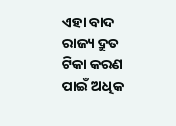ଏହା ବାଦ ରାଜ୍ୟ ଦ୍ରୁତ ଟିକା କରଣ ପାଇଁ ଅଧିକ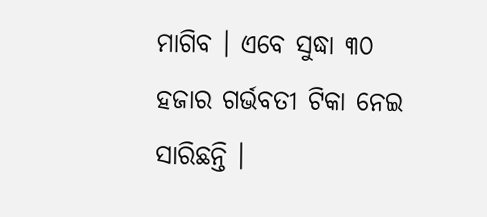ମାଗିବ । ଏବେ ସୁଦ୍ଧା ୩୦ ହଜାର ଗର୍ଭବତୀ ଟିକା ନେଇ ସାରିଛନ୍ତି ।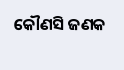କୌଣସି ଜଣକ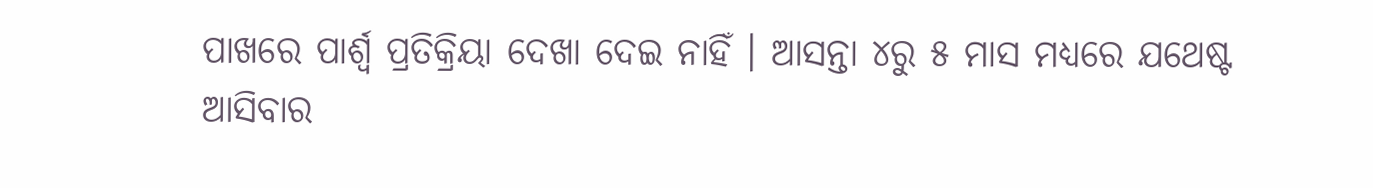ପାଖରେ ପାର୍ଶ୍ୱ ପ୍ରତିକ୍ରିୟା ଦେଖା ଦେଇ ନାହିଁ । ଆସନ୍ତା ୪ରୁ ୫ ମାସ ମଧ୍ୟରେ ଯଥେଷ୍ଟ ଆସିବାର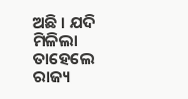ଅଛି । ଯଦି ମିଳିଲା ତାହେଲେ ରାଜ୍ୟ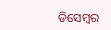ଡିସେମ୍ବର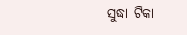ସୁଦ୍ଧା ଟିକା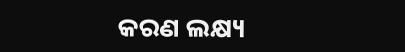କରଣ ଲକ୍ଷ୍ୟ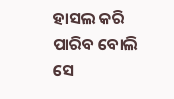ହାସଲ କରି ପାରିବ ବୋଲି ସେ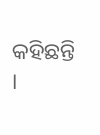କହିଛନ୍ତି ।